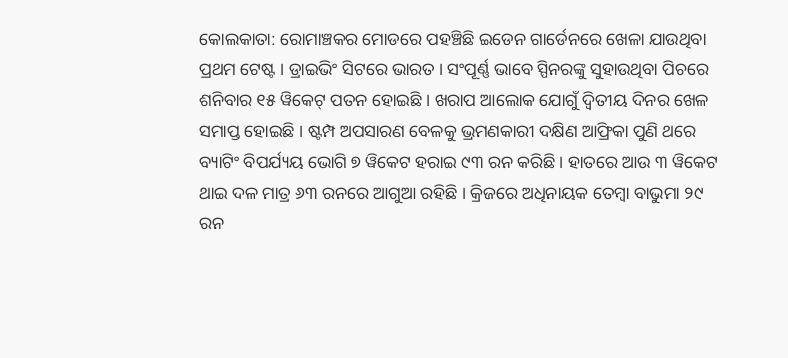କୋଲକାତା: ରୋମାଞ୍ଚକର ମୋଡରେ ପହଞ୍ଚିଛି ଇଡେନ ଗାର୍ଡେନରେ ଖେଳା ଯାଉଥିବା ପ୍ରଥମ ଟେଷ୍ଟ । ଡ୍ରାଇଭିଂ ସିଟରେ ଭାରତ । ସଂପୂର୍ଣ୍ଣ ଭାବେ ସ୍ପିନରଙ୍କୁ ସୁହାଉଥିବା ପିଚରେ ଶନିବାର ୧୫ ୱିକେଟ୍ ପତନ ହୋଇଛି । ଖରାପ ଆଲୋକ ଯୋଗୁଁ ଦ୍ୱିତୀୟ ଦିନର ଖେଳ ସମାପ୍ତ ହୋଇଛି । ଷ୍ଟମ୍ପ ଅପସାରଣ ବେଳକୁ ଭ୍ରମଣକାରୀ ଦକ୍ଷିଣ ଆଫ୍ରିକା ପୁଣି ଥରେ ବ୍ୟାଟିଂ ବିପର୍ଯ୍ୟୟ ଭୋଗି ୭ ୱିକେଟ ହରାଇ ୯୩ ରନ କରିଛି । ହାତରେ ଆଉ ୩ ୱିକେଟ ଥାଇ ଦଳ ମାତ୍ର ୬୩ ରନରେ ଆଗୁଆ ରହିଛି । କ୍ରିଜରେ ଅଧିନାୟକ ତେମ୍ବା ବାଭୁମା ୨୯ ରନ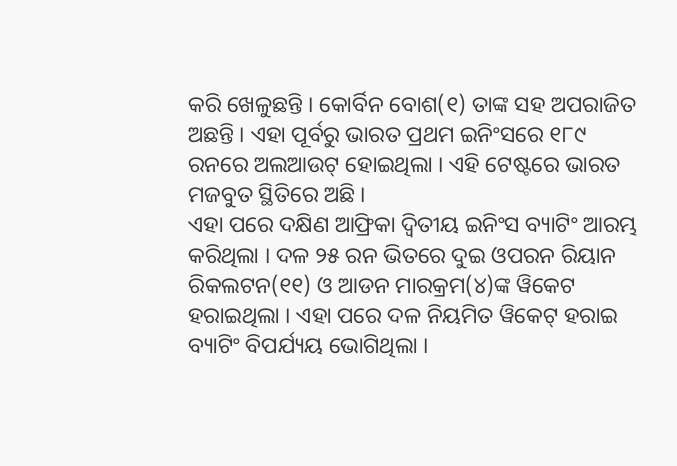କରି ଖେଳୁଛନ୍ତି । କୋର୍ବିନ ବୋଶ(୧) ତାଙ୍କ ସହ ଅପରାଜିତ ଅଛନ୍ତି । ଏହା ପୂର୍ବରୁ ଭାରତ ପ୍ରଥମ ଇନିଂସରେ ୧୮୯ ରନରେ ଅଲଆଉଟ୍ ହୋଇଥିଲା । ଏହି ଟେଷ୍ଟରେ ଭାରତ ମଜବୁତ ସ୍ଥିତିରେ ଅଛି ।
ଏହା ପରେ ଦକ୍ଷିଣ ଆଫ୍ରିକା ଦ୍ୱିତୀୟ ଇନିଂସ ବ୍ୟାଟିଂ ଆରମ୍ଭ କରିଥିଲା । ଦଳ ୨୫ ରନ ଭିତରେ ଦୁଇ ଓପରନ ରିୟାନ ରିକଲଟନ(୧୧) ଓ ଆଡନ ମାରକ୍ରମ(୪)ଙ୍କ ୱିକେଟ ହରାଇଥିଲା । ଏହା ପରେ ଦଳ ନିୟମିତ ୱିକେଟ୍ ହରାଇ ବ୍ୟାଟିଂ ବିପର୍ଯ୍ୟୟ ଭୋଗିଥିଲା ।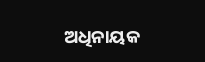ଅଧିନାୟକ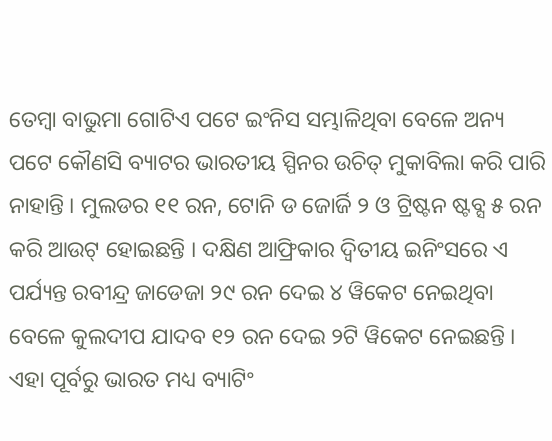ତେମ୍ବା ବାଭୁମା ଗୋଟିଏ ପଟେ ଇଂନିସ ସମ୍ଭାଳିଥିବା ବେଳେ ଅନ୍ୟ ପଟେ କୌଣସି ବ୍ୟାଟର ଭାରତୀୟ ସ୍ପିନର ଉଚିତ୍ ମୁକାବିଲା କରି ପାରି ନାହାନ୍ତି । ମୁଲଡର ୧୧ ରନ, ଟୋନି ଡ ଜୋର୍ଜି ୨ ଓ ଟ୍ରିଷ୍ଟନ ଷ୍ଟବ୍ସ ୫ ରନ କରି ଆଉଟ୍ ହୋଇଛନ୍ତି । ଦକ୍ଷିଣ ଆଫ୍ରିକାର ଦ୍ୱିତୀୟ ଇନିଂସରେ ଏ ପର୍ଯ୍ୟନ୍ତ ରବୀନ୍ଦ୍ର ଜାଡେଜା ୨୯ ରନ ଦେଇ ୪ ୱିକେଟ ନେଇଥିବା ବେଳେ କୁଲଦୀପ ଯାଦବ ୧୨ ରନ ଦେଇ ୨ଟି ୱିକେଟ ନେଇଛନ୍ତି ।
ଏହା ପୂର୍ବରୁ ଭାରତ ମଧ୍ୟ ବ୍ୟାଟିଂ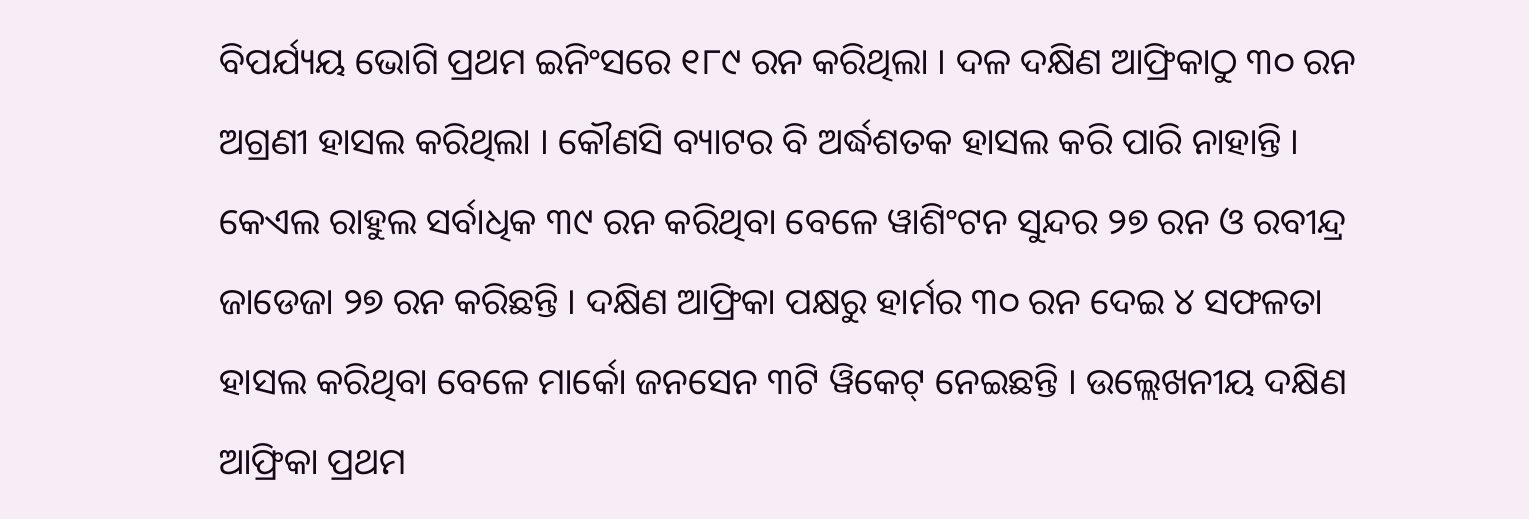ବିପର୍ଯ୍ୟୟ ଭୋଗି ପ୍ରଥମ ଇନିଂସରେ ୧୮୯ ରନ କରିଥିଲା । ଦଳ ଦକ୍ଷିଣ ଆଫ୍ରିକାଠୁ ୩୦ ରନ ଅଗ୍ରଣୀ ହାସଲ କରିଥିଲା । କୌଣସି ବ୍ୟାଟର ବି ଅର୍ଦ୍ଧଶତକ ହାସଲ କରି ପାରି ନାହାନ୍ତି । କେଏଲ ରାହୁଲ ସର୍ବାଧିକ ୩୯ ରନ କରିଥିବା ବେଳେ ୱାଶିଂଟନ ସୁନ୍ଦର ୨୭ ରନ ଓ ରବୀନ୍ଦ୍ର ଜାଡେଜା ୨୭ ରନ କରିଛନ୍ତି । ଦକ୍ଷିଣ ଆଫ୍ରିକା ପକ୍ଷରୁ ହାର୍ମର ୩୦ ରନ ଦେଇ ୪ ସଫଳତା ହାସଲ କରିଥିବା ବେଳେ ମାର୍କୋ ଜନସେନ ୩ଟି ୱିକେଟ୍ ନେଇଛନ୍ତି । ଉଲ୍ଲେଖନୀୟ ଦକ୍ଷିଣ ଆଫ୍ରିକା ପ୍ରଥମ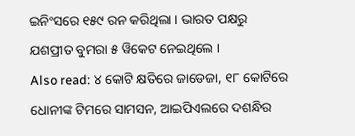ଇନିଂସରେ ୧୫୯ ରନ କରିଥିଲା । ଭାରତ ପକ୍ଷରୁ ଯଶପ୍ରୀତ ବୁମରା ୫ ୱିକେଟ ନେଇଥିଲେ ।
Also read: ୪ କୋଟି କ୍ଷତିରେ ଜାଡେଜା, ୧୮ କୋଟିରେ ଧୋନୀଙ୍କ ଟିମରେ ସାମସନ, ଆଇପିଏଲରେ ଦଶନ୍ଧିର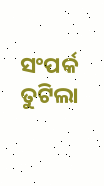ସଂପର୍କ ତୁଟିଲା